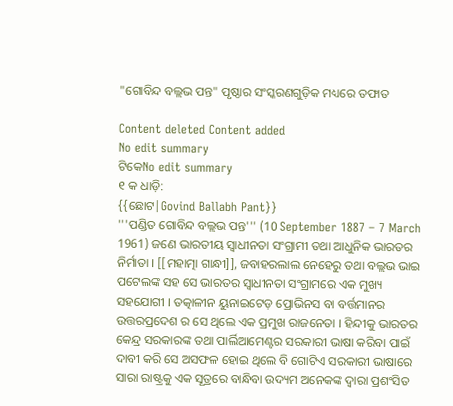"ଗୋବିନ୍ଦ ବଲ୍ଲଭ ପନ୍ତ" ପୃଷ୍ଠାର ସଂସ୍କରଣ‌ଗୁଡ଼ିକ ମଧ୍ୟରେ ତଫାତ

Content deleted Content added
No edit summary
ଟିକେNo edit summary
୧ କ ଧାଡ଼ି:
{{ଛୋଟ|Govind Ballabh Pant}}
'''ପଣ୍ଡିତ ଗୋବିନ୍ଦ ବଲ୍ଲଭ ପନ୍ତ''' (10 September 1887 – 7 March 1961) ଜଣେ ଭାରତୀୟ ସ୍ଵାଧୀନତା ସଂଗ୍ରାମୀ ତଥା ଆଧୁନିକ ଭାରତର ନିର୍ମାତା । [[ମହାତ୍ମା ଗାନ୍ଧୀ]], ଜବାହରଲାଲ ନେହେରୁ ତଥା ବଲ୍ଲଭ ଭାଇ ପଟେଲଙ୍କ ସହ ସେ ଭାରତର ସ୍ବାଧୀନତା ସଂଗ୍ରାମରେ ଏକ ମୁଖ୍ୟ ସହଯୋଗୀ । ତତ୍କାଳୀନ ୟୁନାଇଟେଡ଼ ପ୍ରୋଭିନସ ବା ବର୍ତ୍ତମାନର ଉତ୍ତରପ୍ରଦେଶ ର ସେ ଥିଲେ ଏକ ପ୍ରମୁଖ ରାଜନେତା । ହିନ୍ଦୀକୁ ଭାରତର କେନ୍ଦ୍ର ସରକାରଙ୍କ ତଥା ପାର୍ଲିଆମେଣ୍ଟର ସରକାରୀ ଭାଷା କରିବା ପାଇଁ ଦାବୀ କରି ସେ ଅସଫଳ ହୋଇ ଥିଲେ ବି ଗୋଟିଏ ସରକାରୀ ଭାଷାରେ ସାରା ରାଷ୍ଟ୍ରକୁ ଏକ ସୂତ୍ରରେ ବାନ୍ଧିବା ଉଦ୍ୟମ ଅନେକଙ୍କ ଦ୍ଵାରା ପ୍ରଶଂସିତ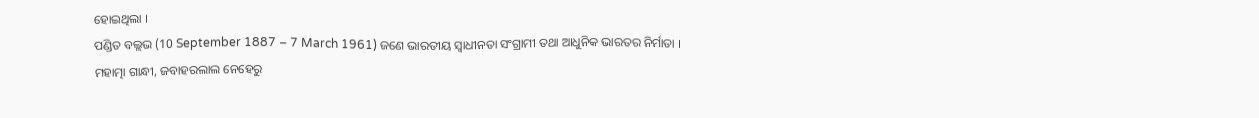ହୋଇଥିଲା ।
ପଣ୍ଡିତ ବଲ୍ଲଭ (10 September 1887 – 7 March 1961) ଜଣେ ଭାରତୀୟ ସ୍ଵାଧୀନତା ସଂଗ୍ରାମୀ ତଥା ଆଧୁନିକ ଭାରତର ନିର୍ମାତା ।
ମହାତ୍ମା ଗାନ୍ଧୀ, ଜବାହରଲାଲ ନେହେରୁ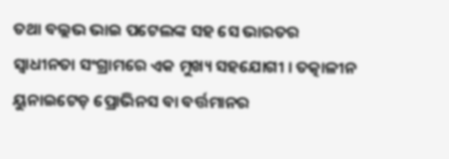ତଥା ବଲ୍ଲଭ ଭାଇ ପଟେଲଙ୍କ ସହ ସେ ଭାରତର ସ୍ବାଧୀନତା ସଂଗ୍ରାମରେ ଏକ ମୁଖ୍ୟ ସହଯୋଗୀ । ତତ୍କାଳୀନ ୟୁନାଇଟେଡ଼ ପ୍ରୋଭିନସ ବା ବର୍ତ୍ତମାନର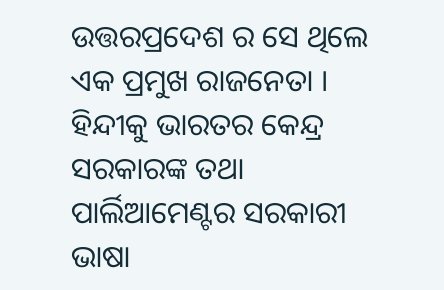ଉତ୍ତରପ୍ରଦେଶ ର ସେ ଥିଲେ ଏକ ପ୍ରମୁଖ ରାଜନେତା । ହିନ୍ଦୀକୁ ଭାରତର କେନ୍ଦ୍ର ସରକାରଙ୍କ ତଥା ପାର୍ଲିଆମେଣ୍ଟର ସରକାରୀ ଭାଷା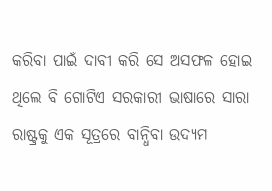କରିବା ପାଇଁ ଦାବୀ କରି ସେ ଅସଫଳ ହୋଇ ଥିଲେ ବି ଗୋଟିଏ ସରକାରୀ ଭାଷାରେ ସାରା ରାଷ୍ଟ୍ରକୁ ଏକ ସୂତ୍ରରେ ବାନ୍ଧିବା ଉଦ୍ୟମ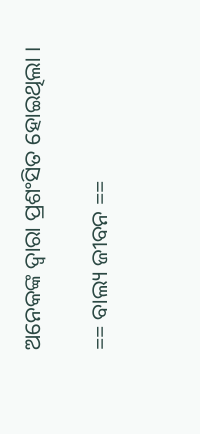ଅନେକଙ୍କ ଦ୍ଵାରା ପ୍ରଶଂସିତ ହୋଇଥିଲା ।

== ବାଲ୍ୟ ଜୀବନ ==